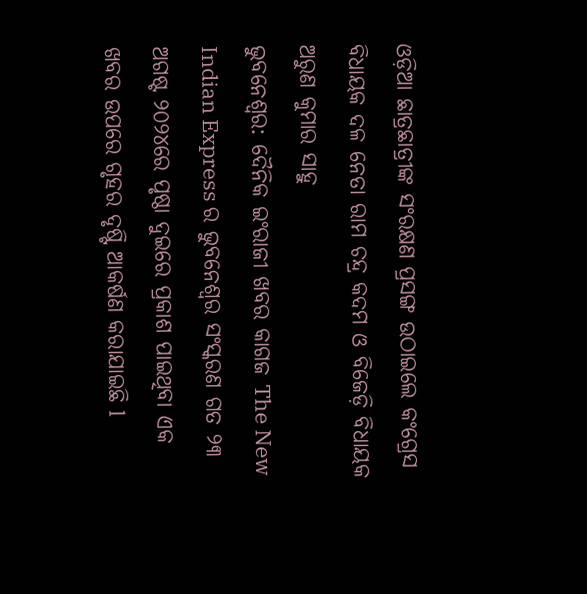ଓଡ଼ିଆ ଛାତ୍ରଛାତ୍ରୀଙ୍କ ସଂରକ୍ଷଣ ପ୍ରସଙ୍ଗ ଉଠାଇଲେ କଂଗ୍ରେସ ବିଧାୟକ ଦଳ ନେତା ରାମ ଚନ୍ଦ୍ର କଦମ ଓ ବିଜେଡ଼ି ବିଧାୟକ ଅରୁଣ କୁମାର ସାହୁ
ଭୁବନେଶ୍ୱର: ଦୈନିକ ଇଂରାଜୀ ଖବର କାଗଜ The New Indian Express ର ଭୁବନେଶ୍ୱର ସଂସ୍କରଣ ଗତ ୨୩ ଅଗଷ୍ଟ ୨୦୨୪ରେ ପୃଷ୍ଠା ଦୁଇରେ ପ୍ରକାଶ ପାଇଥିବା ଏକ ଖବର ଉପରେ ଗୃହର ଦୃଷ୍ଟି ଆକର୍ଷଣ କରାଯାଇଛି l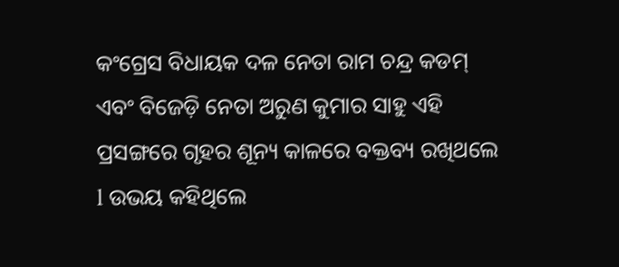କଂଗ୍ରେସ ବିଧାୟକ ଦଳ ନେତା ରାମ ଚନ୍ଦ୍ର କଡମ୍ ଏବଂ ବିଜେଡ଼ି ନେତା ଅରୁଣ କୁମାର ସାହୁ ଏହି ପ୍ରସଙ୍ଗରେ ଗୃହର ଶୂନ୍ୟ କାଳରେ ବକ୍ତବ୍ୟ ରଖିଥଲେ l ଉଭୟ କହିଥିଲେ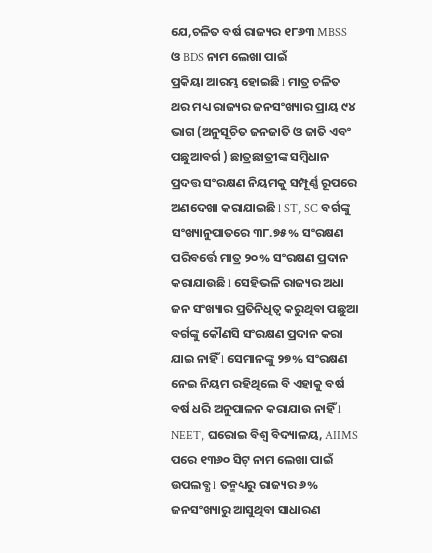ଯେ,ଚଳିତ ବର୍ଷ ରାଜ୍ୟର ୧୮୬୩ MBSS ଓ BDS ନାମ ଲେଖା ପାଇଁ
ପ୍ରକିୟା ଆରମ୍ଭ ହୋଇଛି l ମାତ୍ର ଚଳିତ ଥର ମଧ୍ୟ ରାଜ୍ୟର ଜନସଂଖ୍ୟାର ପ୍ରାୟ ୯୪ ଭାଗ (ଅନୁସୂଚିତ ଜନଜାତି ଓ ଜାତି ଏବଂ ପଛୁଆବର୍ଗ ) ଛାତ୍ରଛାତ୍ରୀଙ୍କ ସମ୍ବିଧାନ ପ୍ରଦତ୍ତ ସଂରକ୍ଷଣ ନିୟମକୁ ସମ୍ପୂର୍ଣ୍ଣ ରୂପରେ ଅଣଦେଖା କରାଯାଇଛି l ST, SC ବର୍ଗଙ୍କୁ ସଂଖ୍ୟାନୁପାତରେ ୩୮.୭୫% ସଂରକ୍ଷଣ ପରିବର୍ତ୍ତେ ମାତ୍ର ୨୦% ସଂରକ୍ଷଣ ପ୍ରଦାନ କରାଯାଉଛି l ସେହିଭଳି ରାଜ୍ୟର ଅଧା ଜନ ସଂଖ୍ୟାର ପ୍ରତିନିଧିତ୍ଵ କରୁଥିବା ପଛୁଆ ବର୍ଗଙ୍କୁ କୌଣସି ସଂରକ୍ଷଣ ପ୍ରଦାନ କରା ଯାଇ ନାହିଁ l ସେମାନଙ୍କୁ ୨୭% ସଂରକ୍ଷଣ ନେଇ ନିୟମ ରହିଥିଲେ ବି ଏହାକୁ ବର୍ଷ ବର୍ଷ ଧରି ଅନୁପାଳନ କରାଯାଉ ନାହିଁ l NEET, ଘରୋଇ ବିଶ୍ବ ବିଦ୍ୟାଳୟ, AIIMS ପରେ ୧୩୬୦ ସିଟ୍ ନାମ ଲେଖା ପାଇଁ ଉପଲବ୍ଧ l ତନ୍ମଧ୍ୟରୁ ରାଜ୍ୟର ୬% ଜନସଂଖ୍ୟାରୁ ଆସୁଥିବା ସାଧାରଣ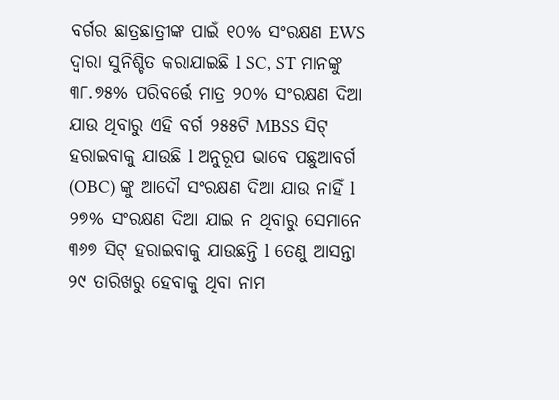ବର୍ଗର ଛାତ୍ରଛାତ୍ରୀଙ୍କ ପାଇଁ ୧୦% ସଂରକ୍ଷଣ EWS ଦ୍ଵାରା ସୁନିଶ୍ଚିତ କରାଯାଇଛି l SC, ST ମାନଙ୍କୁ ୩୮.୭୫% ପରିବର୍ତ୍ତେ ମାତ୍ର ୨୦% ସଂରକ୍ଷଣ ଦିଆ ଯାଉ ଥିବାରୁ ଏହି ବର୍ଗ ୨୫୫ଟି MBSS ସିଟ୍ ହରାଇବାକୁ ଯାଉଛି l ଅନୁରୂପ ଭାବେ ପଛୁଆବର୍ଗ (OBC) ଙ୍କୁ ଆଦୌ ସଂରକ୍ଷଣ ଦିଆ ଯାଉ ନାହିଁ l ୨୭% ସଂରକ୍ଷଣ ଦିଆ ଯାଇ ନ ଥିବାରୁ ସେମାନେ ୩୬୭ ସିଟ୍ ହରାଇବାକୁ ଯାଉଛନ୍ତି l ତେଣୁ ଆସନ୍ତା ୨୯ ତାରିଖରୁ ହେବାକୁ ଥିବା ନାମ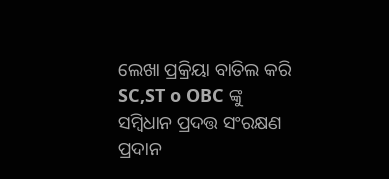ଲେଖା ପ୍ରକ୍ରିୟା ବାତିଲ କରି SC,ST o OBC ଙ୍କୁ ସମ୍ବିଧାନ ପ୍ରଦତ୍ତ ସଂରକ୍ଷଣ ପ୍ରଦାନ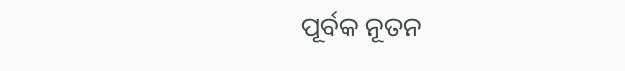ପୂର୍ବକ ନୂତନ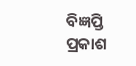ବିଜ୍ଞପ୍ତି ପ୍ରକାଶ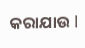କରାଯାଉ l